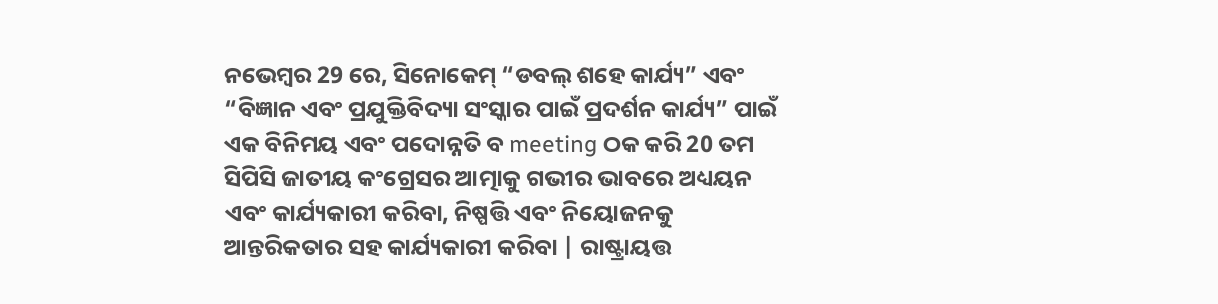ନଭେମ୍ବର 29 ରେ, ସିନୋକେମ୍ “ଡବଲ୍ ଶହେ କାର୍ଯ୍ୟ” ଏବଂ “ବିଜ୍ଞାନ ଏବଂ ପ୍ରଯୁକ୍ତିବିଦ୍ୟା ସଂସ୍କାର ପାଇଁ ପ୍ରଦର୍ଶନ କାର୍ଯ୍ୟ” ପାଇଁ ଏକ ବିନିମୟ ଏବଂ ପଦୋନ୍ନତି ବ meeting ଠକ କରି 20 ତମ ସିପିସି ଜାତୀୟ କଂଗ୍ରେସର ଆତ୍ମାକୁ ଗଭୀର ଭାବରେ ଅଧ୍ୟୟନ ଏବଂ କାର୍ଯ୍ୟକାରୀ କରିବା, ନିଷ୍ପତ୍ତି ଏବଂ ନିୟୋଜନକୁ ଆନ୍ତରିକତାର ସହ କାର୍ଯ୍ୟକାରୀ କରିବା | ରାଷ୍ଟ୍ରାୟତ୍ତ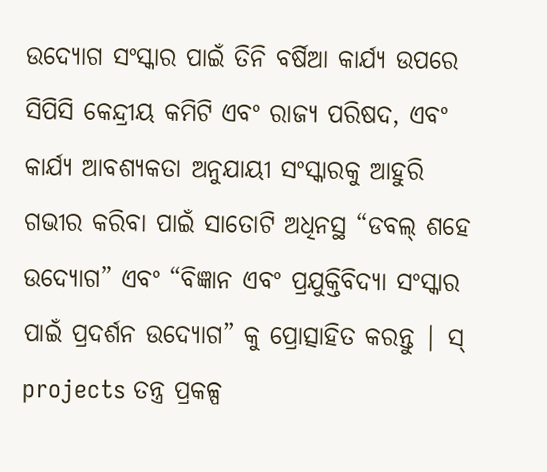ଉଦ୍ୟୋଗ ସଂସ୍କାର ପାଇଁ ତିନି ବର୍ଷିଆ କାର୍ଯ୍ୟ ଉପରେ ସିପିସି କେନ୍ଦ୍ରୀୟ କମିଟି ଏବଂ ରାଜ୍ୟ ପରିଷଦ, ଏବଂ କାର୍ଯ୍ୟ ଆବଶ୍ୟକତା ଅନୁଯାୟୀ ସଂସ୍କାରକୁ ଆହୁରି ଗଭୀର କରିବା ପାଇଁ ସାତୋଟି ଅଧିନସ୍ଥ “ଡବଲ୍ ଶହେ ଉଦ୍ୟୋଗ” ଏବଂ “ବିଜ୍ଞାନ ଏବଂ ପ୍ରଯୁକ୍ତିବିଦ୍ୟା ସଂସ୍କାର ପାଇଁ ପ୍ରଦର୍ଶନ ଉଦ୍ୟୋଗ” କୁ ପ୍ରୋତ୍ସାହିତ କରନ୍ତୁ | ସ୍ projects ତନ୍ତ୍ର ପ୍ରକଳ୍ପ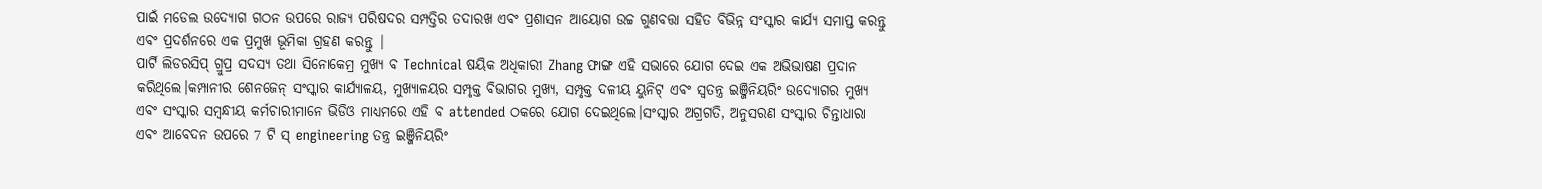ପାଇଁ ମଡେଲ ଉଦ୍ୟୋଗ ଗଠନ ଉପରେ ରାଜ୍ୟ ପରିଷଦର ସମ୍ପତ୍ତିର ତଦାରଖ ଏବଂ ପ୍ରଶାସନ ଆୟୋଗ ଉଚ୍ଚ ଗୁଣବତ୍ତା ସହିତ ବିଭିନ୍ନ ସଂସ୍କାର କାର୍ଯ୍ୟ ସମାପ୍ତ କରନ୍ତୁ ଏବଂ ପ୍ରଦର୍ଶନରେ ଏକ ପ୍ରମୁଖ ଭୂମିକା ଗ୍ରହଣ କରନ୍ତୁ |
ପାର୍ଟି ଲିଡରସିପ୍ ଗ୍ରୁପ୍ର ସଦସ୍ୟ ତଥା ସିନୋକେମ୍ର ମୁଖ୍ୟ ବ Technical ଷୟିକ ଅଧିକାରୀ Zhang ଫାଙ୍ଗ ଏହି ସଭାରେ ଯୋଗ ଦେଇ ଏକ ଅଭିଭାଷଣ ପ୍ରଦାନ କରିଥିଲେ।କମ୍ପାନୀର ଶେନଜେନ୍ ସଂସ୍କାର କାର୍ଯ୍ୟାଳୟ, ମୁଖ୍ୟାଳୟର ସମ୍ପୃକ୍ତ ବିଭାଗର ମୁଖ୍ୟ, ସମ୍ପୃକ୍ତ ଦଳୀୟ ୟୁନିଟ୍ ଏବଂ ସ୍ୱତନ୍ତ୍ର ଇଞ୍ଜିନିୟରିଂ ଉଦ୍ୟୋଗର ମୁଖ୍ୟ ଏବଂ ସଂସ୍କାର ସମ୍ବନ୍ଧୀୟ କର୍ମଚାରୀମାନେ ଭିଡିଓ ମାଧ୍ୟମରେ ଏହି ବ attended ଠକରେ ଯୋଗ ଦେଇଥିଲେ।ସଂସ୍କାର ଅଗ୍ରଗତି, ଅନୁସରଣ ସଂସ୍କାର ଚିନ୍ତାଧାରା ଏବଂ ଆବେଦନ ଉପରେ 7 ଟି ସ୍ engineering ତନ୍ତ୍ର ଇଞ୍ଜିନିୟରିଂ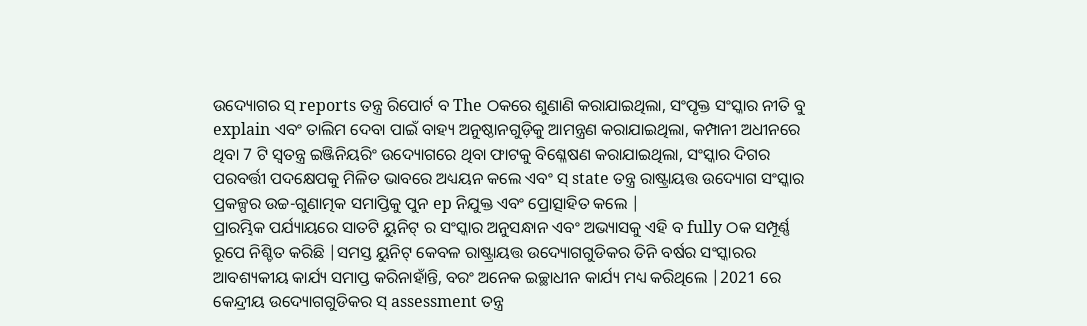ଉଦ୍ୟୋଗର ସ୍ reports ତନ୍ତ୍ର ରିପୋର୍ଟ ବ The ଠକରେ ଶୁଣାଣି କରାଯାଇଥିଲା, ସଂପୃକ୍ତ ସଂସ୍କାର ନୀତି ବୁ explain ଏବଂ ତାଲିମ ଦେବା ପାଇଁ ବାହ୍ୟ ଅନୁଷ୍ଠାନଗୁଡ଼ିକୁ ଆମନ୍ତ୍ରଣ କରାଯାଇଥିଲା, କମ୍ପାନୀ ଅଧୀନରେ ଥିବା 7 ଟି ସ୍ୱତନ୍ତ୍ର ଇଞ୍ଜିନିୟରିଂ ଉଦ୍ୟୋଗରେ ଥିବା ଫାଟକୁ ବିଶ୍ଳେଷଣ କରାଯାଇଥିଲା, ସଂସ୍କାର ଦିଗର ପରବର୍ତ୍ତୀ ପଦକ୍ଷେପକୁ ମିଳିତ ଭାବରେ ଅଧ୍ୟୟନ କଲେ ଏବଂ ସ୍ state ତନ୍ତ୍ର ରାଷ୍ଟ୍ରାୟତ୍ତ ଉଦ୍ୟୋଗ ସଂସ୍କାର ପ୍ରକଳ୍ପର ଉଚ୍ଚ-ଗୁଣାତ୍ମକ ସମାପ୍ତିକୁ ପୁନ ep ନିଯୁକ୍ତ ଏବଂ ପ୍ରୋତ୍ସାହିତ କଲେ |
ପ୍ରାରମ୍ଭିକ ପର୍ଯ୍ୟାୟରେ ସାତଟି ୟୁନିଟ୍ ର ସଂସ୍କାର ଅନୁସନ୍ଧାନ ଏବଂ ଅଭ୍ୟାସକୁ ଏହି ବ fully ଠକ ସମ୍ପୂର୍ଣ୍ଣ ରୂପେ ନିଶ୍ଚିତ କରିଛି |ସମସ୍ତ ୟୁନିଟ୍ କେବଳ ରାଷ୍ଟ୍ରାୟତ୍ତ ଉଦ୍ୟୋଗଗୁଡିକର ତିନି ବର୍ଷର ସଂସ୍କାରର ଆବଶ୍ୟକୀୟ କାର୍ଯ୍ୟ ସମାପ୍ତ କରିନାହାଁନ୍ତି, ବରଂ ଅନେକ ଇଚ୍ଛାଧୀନ କାର୍ଯ୍ୟ ମଧ୍ୟ କରିଥିଲେ |2021 ରେ କେନ୍ଦ୍ରୀୟ ଉଦ୍ୟୋଗଗୁଡିକର ସ୍ assessment ତନ୍ତ୍ର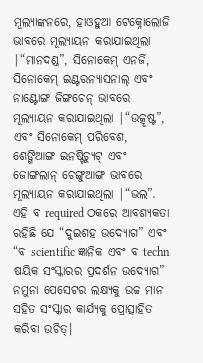ମୂଲ୍ୟାଙ୍କନରେ, ହାଓହୁଆ ଟେକ୍ନୋଲୋଜି ଭାବରେ ମୂଲ୍ୟାୟନ କରାଯାଇଥିଲା |“ମାନଦଣ୍ଡ”, ସିନୋକେମ୍ ଏନର୍ଜି, ସିନୋକେମ୍ ଇଣ୍ଟରନ୍ୟାସନାଲ୍ ଏବଂ ନାଣ୍ଟୋଙ୍ଗ ଜିଙ୍ଗଚେନ୍ ଭାବରେ ମୂଲ୍ୟାୟନ କରାଯାଇଥିଲା |“ଉତ୍କୃଷ୍ଟ”, ଏବଂ ସିନୋକେମ୍ ପରିବେଶ, ଶେଙ୍ଗିଆଙ୍ଗ ଇନଷ୍ଟିଚ୍ୟୁଟ୍ ଏବଂ ଜୋଙ୍ଗଲାନ୍ ଚେଙ୍ଗୁଆଙ୍ଗ ଭାବରେ ମୂଲ୍ୟାୟନ କରାଯାଇଥିଲା |“ଭଲ”.
ଏହି ବ required ଠକରେ ଆବଶ୍ୟକତା ରହିଛି ଯେ “ଦୁଇଶହ ଉଦ୍ୟୋଗ” ଏବଂ “ବ scientific ଜ୍ଞାନିକ ଏବଂ ବ techn ଷୟିକ ସଂସ୍କାରର ପ୍ରଦର୍ଶନ ଉଦ୍ୟୋଗ” ନମୁନା ପେସେଟର ଲକ୍ଷ୍ୟକୁ ଉଚ୍ଚ ମାନ ସହିତ ସଂସ୍କାର କାର୍ଯ୍ୟକୁ ପ୍ରୋତ୍ସାହିତ କରିବା ଉଚିତ୍।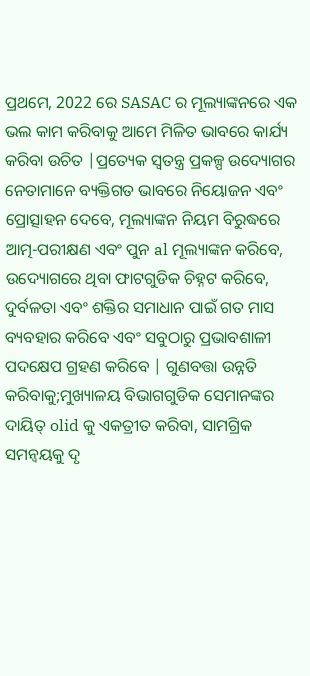ପ୍ରଥମେ, 2022 ରେ SASAC ର ମୂଲ୍ୟାଙ୍କନରେ ଏକ ଭଲ କାମ କରିବାକୁ ଆମେ ମିଳିତ ଭାବରେ କାର୍ଯ୍ୟ କରିବା ଉଚିତ |ପ୍ରତ୍ୟେକ ସ୍ୱତନ୍ତ୍ର ପ୍ରକଳ୍ପ ଉଦ୍ୟୋଗର ନେତାମାନେ ବ୍ୟକ୍ତିଗତ ଭାବରେ ନିୟୋଜନ ଏବଂ ପ୍ରୋତ୍ସାହନ ଦେବେ, ମୂଲ୍ୟାଙ୍କନ ନିୟମ ବିରୁଦ୍ଧରେ ଆତ୍ମ-ପରୀକ୍ଷଣ ଏବଂ ପୁନ al ମୂଲ୍ୟାଙ୍କନ କରିବେ, ଉଦ୍ୟୋଗରେ ଥିବା ଫାଟଗୁଡିକ ଚିହ୍ନଟ କରିବେ, ଦୁର୍ବଳତା ଏବଂ ଶକ୍ତିର ସମାଧାନ ପାଇଁ ଗତ ମାସ ବ୍ୟବହାର କରିବେ ଏବଂ ସବୁଠାରୁ ପ୍ରଭାବଶାଳୀ ପଦକ୍ଷେପ ଗ୍ରହଣ କରିବେ | ଗୁଣବତ୍ତା ଉନ୍ନତି କରିବାକୁ;ମୁଖ୍ୟାଳୟ ବିଭାଗଗୁଡିକ ସେମାନଙ୍କର ଦାୟିତ୍ olid କୁ ଏକତ୍ରୀତ କରିବା, ସାମଗ୍ରିକ ସମନ୍ୱୟକୁ ଦୃ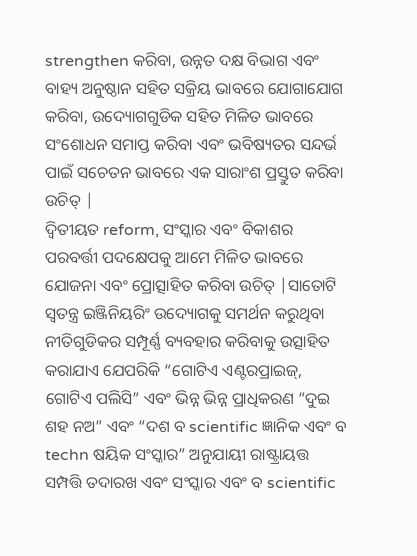strengthen କରିବା, ଉନ୍ନତ ଦକ୍ଷ ବିଭାଗ ଏବଂ ବାହ୍ୟ ଅନୁଷ୍ଠାନ ସହିତ ସକ୍ରିୟ ଭାବରେ ଯୋଗାଯୋଗ କରିବା, ଉଦ୍ୟୋଗଗୁଡିକ ସହିତ ମିଳିତ ଭାବରେ ସଂଶୋଧନ ସମାପ୍ତ କରିବା ଏବଂ ଭବିଷ୍ୟତର ସନ୍ଦର୍ଭ ପାଇଁ ସଚେତନ ଭାବରେ ଏକ ସାରାଂଶ ପ୍ରସ୍ତୁତ କରିବା ଉଚିତ୍ |
ଦ୍ୱିତୀୟତ reform, ସଂସ୍କାର ଏବଂ ବିକାଶର ପରବର୍ତ୍ତୀ ପଦକ୍ଷେପକୁ ଆମେ ମିଳିତ ଭାବରେ ଯୋଜନା ଏବଂ ପ୍ରୋତ୍ସାହିତ କରିବା ଉଚିତ୍ |ସାତୋଟି ସ୍ୱତନ୍ତ୍ର ଇଞ୍ଜିନିୟରିଂ ଉଦ୍ୟୋଗକୁ ସମର୍ଥନ କରୁଥିବା ନୀତିଗୁଡିକର ସମ୍ପୂର୍ଣ୍ଣ ବ୍ୟବହାର କରିବାକୁ ଉତ୍ସାହିତ କରାଯାଏ ଯେପରିକି “ଗୋଟିଏ ଏଣ୍ଟରପ୍ରାଇଜ୍, ଗୋଟିଏ ପଲିସି” ଏବଂ ଭିନ୍ନ ଭିନ୍ନ ପ୍ରାଧିକରଣ “ଦୁଇ ଶହ ନଅ” ଏବଂ “ଦଶ ବ scientific ଜ୍ଞାନିକ ଏବଂ ବ techn ଷୟିକ ସଂସ୍କାର” ଅନୁଯାୟୀ ରାଷ୍ଟ୍ରାୟତ୍ତ ସମ୍ପତ୍ତି ତଦାରଖ ଏବଂ ସଂସ୍କାର ଏବଂ ବ scientific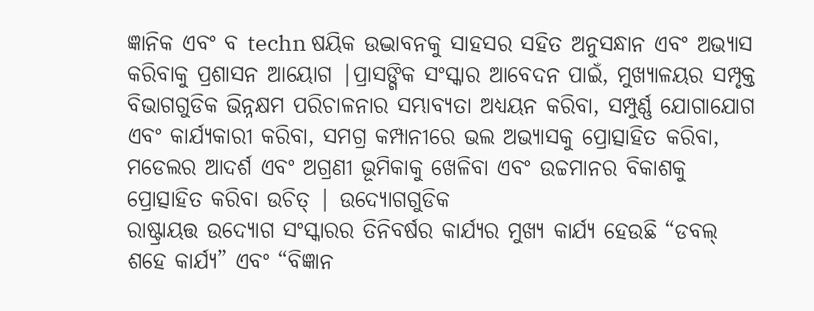ଜ୍ଞାନିକ ଏବଂ ବ techn ଷୟିକ ଉଦ୍ଭାବନକୁ ସାହସର ସହିତ ଅନୁସନ୍ଧାନ ଏବଂ ଅଭ୍ୟାସ କରିବାକୁ ପ୍ରଶାସନ ଆୟୋଗ |ପ୍ରାସଙ୍ଗିକ ସଂସ୍କାର ଆବେଦନ ପାଇଁ, ମୁଖ୍ୟାଳୟର ସମ୍ପୃକ୍ତ ବିଭାଗଗୁଡିକ ଭିନ୍ନକ୍ଷମ ପରିଚାଳନାର ସମ୍ଭାବ୍ୟତା ଅଧ୍ୟୟନ କରିବା, ସମ୍ପୁର୍ଣ୍ଣ ଯୋଗାଯୋଗ ଏବଂ କାର୍ଯ୍ୟକାରୀ କରିବା, ସମଗ୍ର କମ୍ପାନୀରେ ଭଲ ଅଭ୍ୟାସକୁ ପ୍ରୋତ୍ସାହିତ କରିବା, ମଡେଲର ଆଦର୍ଶ ଏବଂ ଅଗ୍ରଣୀ ଭୂମିକାକୁ ଖେଳିବା ଏବଂ ଉଚ୍ଚମାନର ବିକାଶକୁ ପ୍ରୋତ୍ସାହିତ କରିବା ଉଚିତ୍ | ଉଦ୍ୟୋଗଗୁଡିକ
ରାଷ୍ଟ୍ରାୟତ୍ତ ଉଦ୍ୟୋଗ ସଂସ୍କାରର ତିନିବର୍ଷର କାର୍ଯ୍ୟର ମୁଖ୍ୟ କାର୍ଯ୍ୟ ହେଉଛି “ଡବଲ୍ ଶହେ କାର୍ଯ୍ୟ” ଏବଂ “ବିଜ୍ଞାନ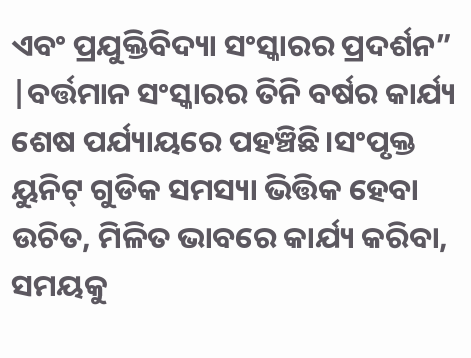ଏବଂ ପ୍ରଯୁକ୍ତିବିଦ୍ୟା ସଂସ୍କାରର ପ୍ରଦର୍ଶନ” |ବର୍ତ୍ତମାନ ସଂସ୍କାରର ତିନି ବର୍ଷର କାର୍ଯ୍ୟ ଶେଷ ପର୍ଯ୍ୟାୟରେ ପହଞ୍ଚିଛି।ସଂପୃକ୍ତ ୟୁନିଟ୍ ଗୁଡିକ ସମସ୍ୟା ଭିତ୍ତିକ ହେବା ଉଚିତ, ମିଳିତ ଭାବରେ କାର୍ଯ୍ୟ କରିବା, ସମୟକୁ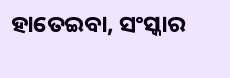ହାତେଇବା, ସଂସ୍କାର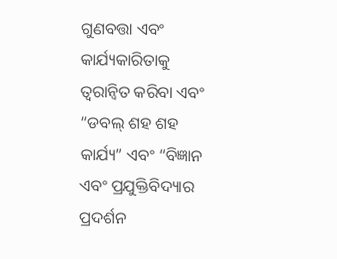ଗୁଣବତ୍ତା ଏବଂ କାର୍ଯ୍ୟକାରିତାକୁ ତ୍ୱରାନ୍ୱିତ କରିବା ଏବଂ “ଡବଲ୍ ଶହ ଶହ କାର୍ଯ୍ୟ” ଏବଂ “ବିଜ୍ଞାନ ଏବଂ ପ୍ରଯୁକ୍ତିବିଦ୍ୟାର ପ୍ରଦର୍ଶନ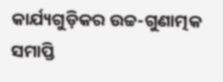କାର୍ଯ୍ୟଗୁଡ଼ିକର ଉଚ୍ଚ-ଗୁଣାତ୍ମକ ସମାପ୍ତି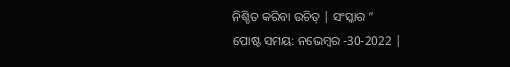ନିଶ୍ଚିତ କରିବା ଉଚିତ୍ | ସଂସ୍କାର ”
ପୋଷ୍ଟ ସମୟ: ନଭେମ୍ବର -30-2022 |